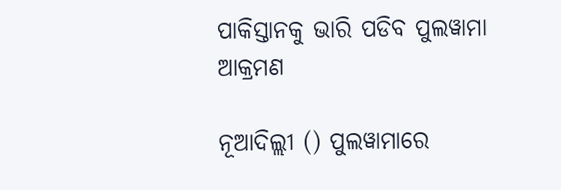ପାକିସ୍ତାନକୁ ଭାରି ପଡିବ ପୁଲୱାମା ଆକ୍ରମଣ

ନୂଆଦିଲ୍ଲୀ () ପୁଲୱାମାରେ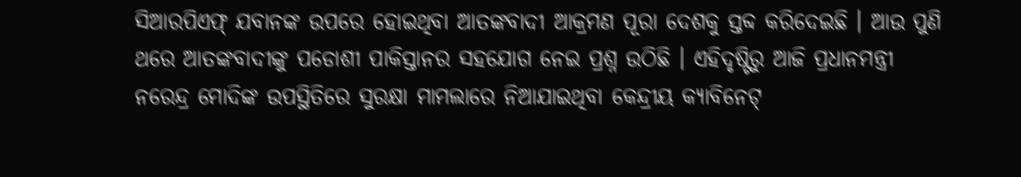ସିଆରପିଏଫ୍ ଯବାନଙ୍କ ଉପରେ ହୋଇଥିବା ଆତଙ୍କବାଦୀ ଆକ୍ରମଣ ପୂରା ଦେଶକୁ ସ୍ତବ୍ଦ କରିଦେଇଛି । ଆଉ ପୁଣି ଥରେ ଆତଙ୍କବାଦୀଙ୍କୁ ପଡୋଶୀ ପାକିସ୍ତାନର ସହଯୋଗ ନେଇ ପ୍ରଶ୍ନ ଉଠିଛି । ଏହିଦୃଷ୍ଟିରୁ ଆଜି ପ୍ରଧାନମନ୍ତ୍ରୀ ନରେନ୍ଦ୍ର ମୋଦିଙ୍କ ଉପସ୍ଥିତିରେ ସୁରକ୍ଷା ମାମଲାରେ ନିଆଯାଇଥିବା କେନ୍ଦ୍ରୀୟ କ୍ୟାବିନେଟ୍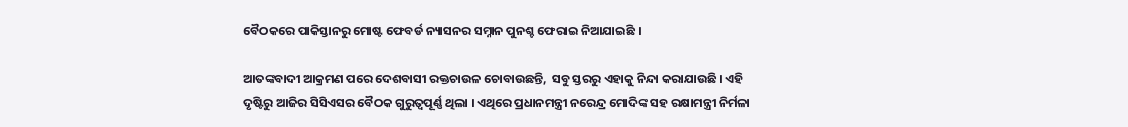ବୈଠକରେ ପାକିସ୍ତାନରୁ ମୋଷ୍ଟ ଫେବର୍ଡ ନ୍ୟାସନର ସମ୍ନାନ ପୁନଶ୍ଚ ଫେରାଇ ନିଆଯାଇଛି ।

ଆତଙ୍କବାଦୀ ଆକ୍ରମଣ ପରେ ଦେଶବାସୀ ରକ୍ତଚାଉଳ ଚୋବାଉଛନ୍ତି,  ସବୁ ସ୍ତରରୁ ଏହାକୁ ନିନ୍ଦା କରାଯାଉଛି । ଏହି ଦୃଷ୍ଟିରୁ ଆଜିର ସିସିଏସର ବୈଠକ ଗୁରୁତ୍ବପୂର୍ଣ୍ଣ ଥିଲା । ଏଥିରେ ପ୍ରଧାନମନ୍ତ୍ରୀ ନରେନ୍ଦ୍ର ମୋଦିଙ୍କ ସହ ରକ୍ଷାମନ୍ତ୍ରୀ ନିର୍ମଳା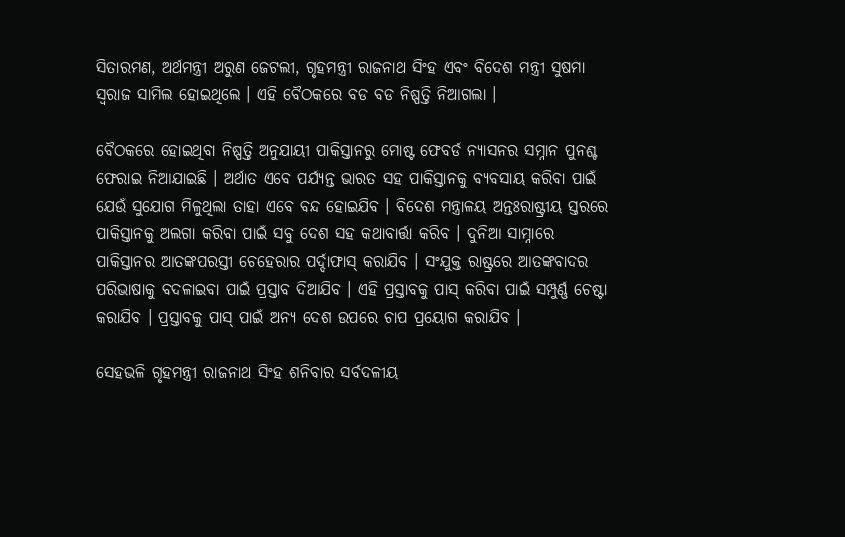ସିତାରମଣ, ଅର୍ଥମନ୍ତ୍ରୀ ଅରୁଣ ଜେଟଲୀ, ଗୃହମନ୍ତ୍ରୀ ରାଜନାଥ ସିଂହ ଏବଂ ବିଦେଶ ମନ୍ତ୍ରୀ ସୁଷମା ସ୍ବରାଜ ସାମିଲ ହୋଇଥିଲେ । ଏହି ବୈଠକରେ ବଡ ବଡ ନିଷ୍ପତ୍ତି ନିଆଗଲା ।

ବୈଠକରେ ହୋଇଥିବା ନିଷ୍ପତ୍ତି ଅନୁଯାୟୀ ପାକିସ୍ତାନରୁ ମୋଷ୍ଟ ଫେବର୍ଡ ନ୍ୟାସନର ସମ୍ନାନ ପୁନଶ୍ଚ ଫେରାଇ ନିଆଯାଇଛି । ଅର୍ଥାତ ଏବେ ପର୍ଯ୍ୟନ୍ତ ଭାରତ ସହ ପାକିସ୍ତାନକୁ ବ୍ୟବସାୟ କରିବା ପାଇଁ ଯେଉଁ ସୁଯୋଗ ମିଳୁଥିଲା ତାହା ଏବେ ବନ୍ଦ ହୋଇଯିବ । ବିଦେଶ ମନ୍ତ୍ରାଳୟ ଅନ୍ତଃରାଷ୍ଟ୍ରୀୟ ସ୍ତରରେ ପାକିସ୍ତାନକୁ ଅଲଗା କରିବା ପାଇଁ ସବୁ ଦେଶ ସହ କଥାବାର୍ତ୍ତା କରିବ । ଦୁନିଆ ସାମ୍ନାରେ ପାକିସ୍ତାନର ଆତଙ୍କପରସ୍ତୀ ଚେହେରାର ପର୍ଦ୍ଦାଫାସ୍ କରାଯିବ । ସଂଯୁକ୍ତ ରାଷ୍ଟ୍ରରେ ଆତଙ୍କବାଦର ପରିଭାଷାକୁ ବଦଳାଇବା ପାଇଁ ପ୍ରସ୍ତାବ ଦିଆଯିବ । ଏହି ପ୍ରସ୍ତାବକୁ ପାସ୍ କରିବା ପାଇଁ ସମ୍ପୁର୍ଣ୍ଣ ଚେଷ୍ଟା କରାଯିବ । ପ୍ରସ୍ତାବକୁ ପାସ୍ ପାଇଁ ଅନ୍ୟ ଦେଶ ଉପରେ ଚାପ ପ୍ରୟୋଗ କରାଯିବ ।

ସେହଭଳି ଗୃହମନ୍ତ୍ରୀ ରାଜନାଥ ସିଂହ ଶନିବାର ସର୍ବଦଳୀୟ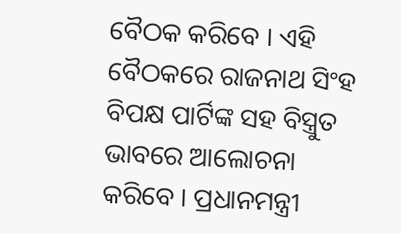ବୈଠକ କରିବେ । ଏହି ବୈଠକରେ ରାଜନାଥ ସିଂହ ବିପକ୍ଷ ପାର୍ଟିଙ୍କ ସହ ବିସ୍ତ୍ରୁତ ଭାବରେ ଆଲୋଚନା କରିବେ । ପ୍ରଧାନମନ୍ତ୍ରୀ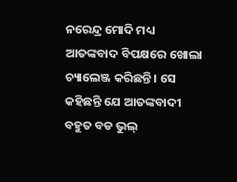ନରେନ୍ଦ୍ର ମୋଦି ମଧ୍ୟ ଆତଙ୍କବାଦ ବିପକ୍ଷରେ ଖୋଲା ଚ୍ୟାଲେଞ୍ଜ କରିଛନ୍ତି । ସେ କହିଛନ୍ତି ଯେ ଆତଙ୍କବାଦୀ ବହୁତ ବଡ ଭୁଲ୍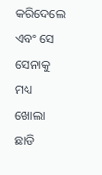କରିଦେଲେ ଏବଂ ସେ ସେନାକୁ ମଧ୍ୟ ଖୋଲା ଛାଡି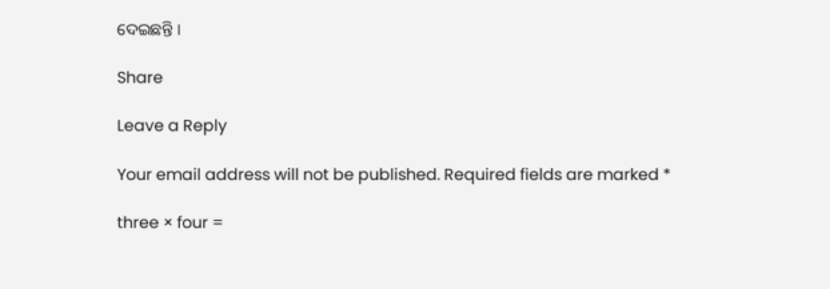ଦେଇଛନ୍ତି ।

Share

Leave a Reply

Your email address will not be published. Required fields are marked *

three × four =